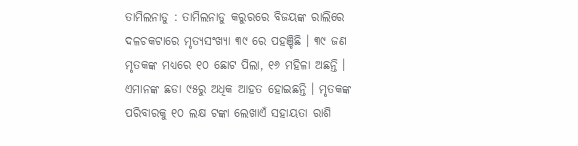ତାମିଲନାଡୁ : ତାମିଲନାଡୁ କରୁରରେ ବିଜୟଙ୍କ ରାଲିରେ ଦଳଚକଟାରେ ମୃତ୍ୟସଂଖ୍ୟା ୩୯ ରେ ପହଞ୍ଚିଛି । ୩୯ ଜଣ ମୃତକଙ୍କ ମଧ୍ୟରେ ୧୦ ଛୋଟ ପିଲା, ୧୬ ମହିଳା ଅଛନ୍ତି । ଏମାନଙ୍କ ଛଡା ୯୫ରୁ ଅଧିକ ଆହତ ହୋଇଛନ୍ତି । ମୃତକଙ୍କ ପରିବାରକୁ ୧୦ ଲକ୍ଷ ଟଙ୍କା ଲେଖାଏଁ ସହାୟତା ରାଶି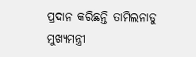ପ୍ରଦାନ କରିଛନ୍ତି ତାମିଲନାଡୁ ମୁଖ୍ୟମନ୍ତ୍ରୀ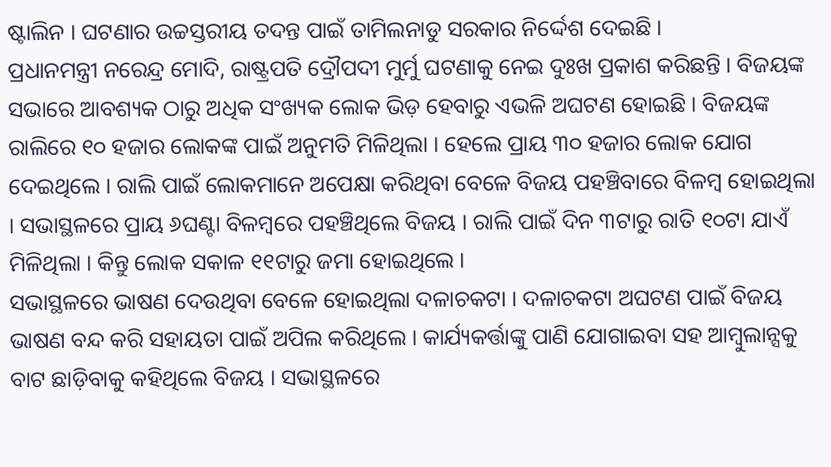ଷ୍ଟାଲିନ । ଘଟଣାର ଉଚ୍ଚସ୍ତରୀୟ ତଦନ୍ତ ପାଇଁ ତାମିଲନାଡୁ ସରକାର ନିର୍ଦ୍ଦେଶ ଦେଇଛି ।
ପ୍ରଧାନମନ୍ତ୍ରୀ ନରେନ୍ଦ୍ର ମୋଦି, ରାଷ୍ଟ୍ରପତି ଦ୍ରୌପଦୀ ମୁର୍ମୁ ଘଟଣାକୁ ନେଇ ଦୁଃଖ ପ୍ରକାଶ କରିଛନ୍ତି । ବିଜୟଙ୍କ ସଭାରେ ଆବଶ୍ୟକ ଠାରୁ ଅଧିକ ସଂଖ୍ୟକ ଲୋକ ଭିଡ଼ ହେବାରୁ ଏଭଳି ଅଘଟଣ ହୋଇଛି । ବିଜୟଙ୍କ ରାଲିରେ ୧୦ ହଜାର ଲୋକଙ୍କ ପାଇଁ ଅନୁମତି ମିଳିଥିଲା । ହେଲେ ପ୍ରାୟ ୩୦ ହଜାର ଲୋକ ଯୋଗ ଦେଇଥିଲେ । ରାଲି ପାଇଁ ଲୋକମାନେ ଅପେକ୍ଷା କରିଥିବା ବେଳେ ବିଜୟ ପହଞ୍ଚିବାରେ ବିଳମ୍ବ ହୋଇଥିଲା । ସଭାସ୍ଥଳରେ ପ୍ରାୟ ୬ଘଣ୍ଟା ବିଳମ୍ବରେ ପହଞ୍ଚିଥିଲେ ବିଜୟ । ରାଲି ପାଇଁ ଦିନ ୩ଟାରୁ ରାତି ୧୦ଟା ଯାଏଁ ମିଳିଥିଲା । କିନ୍ତୁ ଲୋକ ସକାଳ ୧୧ଟାରୁ ଜମା ହୋଇଥିଲେ ।
ସଭାସ୍ଥଳରେ ଭାଷଣ ଦେଉଥିବା ବେଳେ ହୋଇଥିଲା ଦଳାଚକଟା । ଦଳାଚକଟା ଅଘଟଣ ପାଇଁ ବିଜୟ ଭାଷଣ ବନ୍ଦ କରି ସହାୟତା ପାଇଁ ଅପିଲ କରିଥିଲେ । କାର୍ଯ୍ୟକର୍ତ୍ତାଙ୍କୁ ପାଣି ଯୋଗାଇବା ସହ ଆମ୍ବୁଲାନ୍ସକୁ ବାଟ ଛାଡ଼ିବାକୁ କହିଥିଲେ ବିଜୟ । ସଭାସ୍ଥଳରେ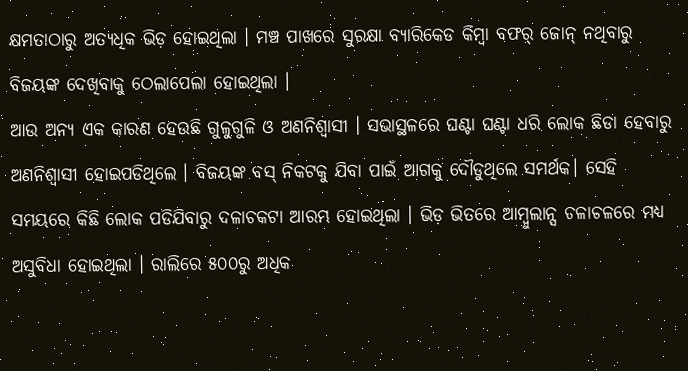କ୍ଷମତାଠାରୁ ଅତ୍ୟଧିକ ଭିଡ଼ ହୋଇଥିଲା । ମଞ୍ଚ ପାଖରେ ସୁରକ୍ଷା ବ୍ୟାରିକେଡ କିମ୍ବା ବଫର୍ ଜୋନ୍ ନଥିବାରୁ ବିଜୟଙ୍କ ଦେଖିବାକୁ ଠେଲାପେଲା ହୋଇଥିଲା ।
ଆଉ ଅନ୍ୟ ଏକ କାରଣ ହେଉଛି ଗୁଳୁଗୁଳି ଓ ଅଣନିଶ୍ବାସୀ । ସଭାସ୍ଥଳରେ ଘଣ୍ଟା ଘଣ୍ଟା ଧରି ଲୋକ ଛିଡା ହେବାରୁ ଅଣନିଶ୍ବାସୀ ହୋଇପଡିଥିଲେ । ବିଜୟଙ୍କ ବସ୍ ନିକଟକୁ ଯିବା ପାଇଁ ଆଗକୁ ଦୌଡୁଥିଲେ ସମର୍ଥକ। ସେହି ସମୟରେ କିଛି ଲୋକ ପଡିଯିବାରୁ ଦଳାଚକଟା ଆରମ୍ଭ ହୋଇଥିଲା । ଭିଡ଼ ଭିତରେ ଆମ୍ବୁଲାନ୍ସ ଚଳାଚଳରେ ମଧ୍ୟ ଅସୁବିଧା ହୋଇଥିଲା । ରାଲିରେ ୫୦୦ରୁ ଅଧିକ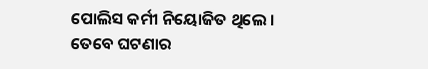ପୋଲିସ କର୍ମୀ ନିୟୋଜିତ ଥିଲେ ।
ତେବେ ଘଟଣାର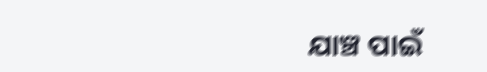ଯାଞ୍ଚ ପାଇଁ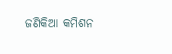ଜଣିକିଆ କମିଶନ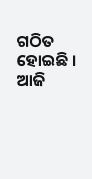ଗଠିତ ହୋଇଛି । ଆଜି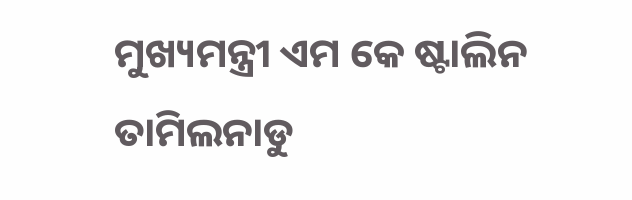ମୁଖ୍ୟମନ୍ତ୍ରୀ ଏମ କେ ଷ୍ଟାଲିନ ତାମିଲନାଡୁ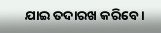ଯାଇ ତଦାରଖ କରିବେ ।